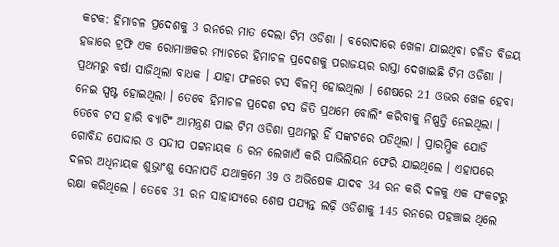କଟକ: ହିମାଚଳ ପ୍ରଦେଶକୁ 3 ରନରେ ମାତ ଦେଲା ଟିମ ଓଡିଶା । ବରୋଦାରେ ଖେଳା ଯାଇଥିବା ଚଳିତ ବିଜୟ ହଜାରେ ଟ୍ରଫି ଏକ ରୋମାଞ୍ଚକର ମ୍ୟାଚରେ ହିମାଚଳ ପ୍ରଦେଶକୁ ପରାଜୟର ରାସ୍ତା ଦେଖାଇଛି ଟିମ ଓଡିଶା । ପ୍ରଥମରୁ ବର୍ଷା ସାଜିଥିଲା ବାଧକ । ଯାହା ଫଳରେ ଟସ ବିଳମ୍ବ ହୋଇଥିଲା । ଶେଷରେ 21 ଓଭର ଖେଳ ହେବା ନେଇ ସ୍ପଷ୍ଟ ହୋଇଥିଲା । ତେବେ ହିମାଚଳ ପ୍ରଦେଶ ଟସ ଜିତି ପ୍ରଥମେ ବୋଲିଂ କରିବାକୁ ନିଷ୍ପତ୍ତି ନେଇଥିଲା ।
ତେବେ ଟସ ହାରି ବ୍ୟାଟିଂ ଆମନ୍ତ୍ରଣ ପାଇ ଟିମ ଓଡିଶା ପ୍ରଥମରୁ ହିଁ ସଙ୍କଟରେ ପଡିଥିଲା । ପ୍ରାରମ୍ଭିକ ଯୋଡି ଗୋବିନ୍ଦ ପୋଦ୍ଦାର ଓ ସନ୍ଦୀପ ପଟ୍ଟନାୟକ 6 ରନ ଲେଖାଏଁ କରି ପାଭିଲିୟନ ଫେରି ଯାଇଥିଲେ । ଏହାପରେ ଦଳର ଅଧିନାୟକ ଶୁଭ୍ରାଂଶୁ ସେନାପତି ଯଥାକ୍ରମେ 39 ଓ ଅଭିଷେକ ଯାଦବ 34 ରନ କରି ଦଳକୁ ଏକ ସଂକଟରୁ ରକ୍ଷା କରିଥିଲେ । ତେବେ 31 ରନ ସାହାଯ୍ୟରେ ଶେଷ ପଯ୍ୟନ୍ତ ଲଢ଼ି ଓଡିଶାକୁ 145 ରନରେ ପହଞ୍ଚାଇ ଥିଲେ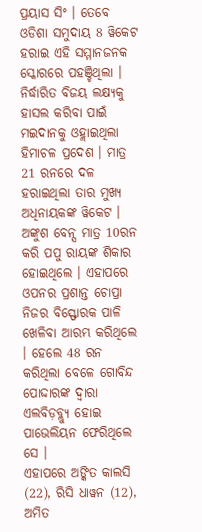ପ୍ରୟାସ ସିଂ । ତେବେ ଓଡିଶା ସମୁଦାୟ 8 ୱିକେଟ ହରାଇ ଏହି ସମ୍ମାନଜନକ ସ୍କୋରରେ ପହଞ୍ଚିଥିଲା ।
ନିର୍ଦ୍ଧାରିତ ବିଜୟ ଲକ୍ଷ୍ୟକୁ ହାସଲ କରିବା ପାଇଁ ମଇଦାନକୁ ଓହ୍ଲାଇଥିଲା ହିମାଚଳ ପ୍ରଦେଶ । ମାତ୍ର 21 ରନରେ ଦଳ ହରାଇଥିଲା ତାର ମୁଖ୍ୟ ଅଧିନାୟକଙ୍କ ୱିକେଟ । ଅଙ୍କୁଶ ବେନ୍ସ ମାତ୍ର 10ରନ କରି ପପୁ ରାୟଙ୍କ ଶିକାର ହୋଇଥିଲେ । ଏହାପରେ ଓପନର ପ୍ରଶାନ୍ତ ଚୋପ୍ରା ନିଜର ବିସ୍ଫୋରକ ପାଳି ଖେଳିବା ଆରମ୍ଭ କରିଥିଲେ । ହେଲେ 48 ରନ କରିଥିଲା ବେଳେ ଗୋବିନ୍ଦ ପୋଦ୍ଦାରଙ୍କ ଦ୍ଵାରା ଏଲବିଡ଼ବ୍ଲ୍ୟୁ ହୋଇ ପାଭେଲିୟନ ଫେରିଥିଲେ ସେ ।
ଏହାପରେ ଅଙ୍କିତ କାଲସି (22), ରିସି ଧାୱନ (12), ଅମିତ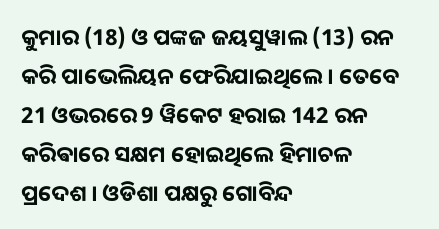କୁମାର (18) ଓ ପଙ୍କଜ ଜୟସୁୱାଲ (13) ରନ କରି ପାଭେଲିୟନ ଫେରିଯାଇଥିଲେ । ତେବେ 21 ଓଭରରେ 9 ୱିକେଟ ହରାଇ 142 ରନ କରିଵାରେ ସକ୍ଷମ ହୋଇଥିଲେ ହିମାଚଳ ପ୍ରଦେଶ । ଓଡିଶା ପକ୍ଷରୁ ଗୋବିନ୍ଦ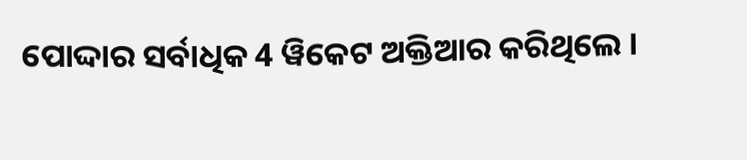ପୋଦ୍ଦାର ସର୍ବାଧିକ 4 ୱିକେଟ ଅକ୍ତିଆର କରିଥିଲେ ।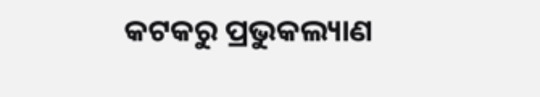କଟକରୁ ପ୍ରଭୁକଲ୍ୟାଣ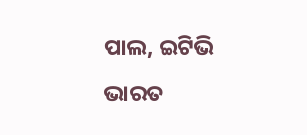ପାଲ, ଇଟିଭି ଭାରତ